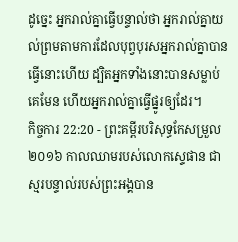ដូច្នេះ អ្នករាល់គ្នាធ្វើបន្ទាល់ថា អ្នករាល់គ្នាយល់ព្រមតាមការដែលបុព្វបុរសអ្នករាល់គ្នាបានធ្វើនោះហើយ ដ្បិតអ្នកទាំងនោះបានសម្លាប់គេមែន ហើយអ្នករាល់គ្នាធ្វើផ្នូរឲ្យដែរ។
កិច្ចការ 22:20 - ព្រះគម្ពីរបរិសុទ្ធកែសម្រួល ២០១៦ កាលឈាមរបស់លោកស្ទេផាន ជាស្មរបន្ទាល់របស់ព្រះអង្គបាន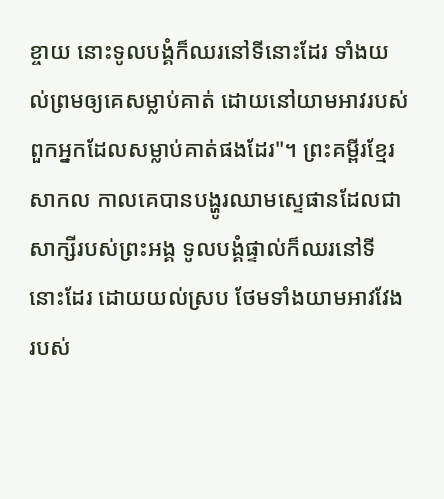ខ្ចាយ នោះទូលបង្គំក៏ឈរនៅទីនោះដែរ ទាំងយល់ព្រមឲ្យគេសម្លាប់គាត់ ដោយនៅយាមអាវរបស់ពួកអ្នកដែលសម្លាប់គាត់ផងដែរ"។ ព្រះគម្ពីរខ្មែរសាកល កាលគេបានបង្ហូរឈាមស្ទេផានដែលជាសាក្សីរបស់ព្រះអង្គ ទូលបង្គំផ្ទាល់ក៏ឈរនៅទីនោះដែរ ដោយយល់ស្រប ថែមទាំងយាមអាវវែងរបស់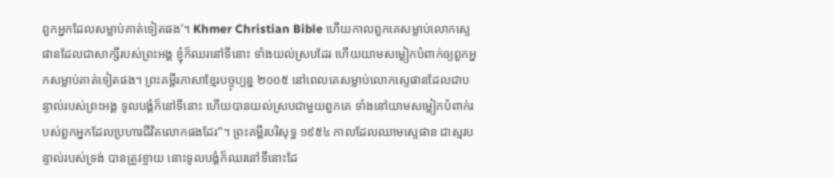ពួកអ្នកដែលសម្លាប់គាត់ទៀតផង’។ Khmer Christian Bible ហើយកាលពួកគេសម្លាប់លោកស្ទេផានដែលជាសាក្សីរបស់ព្រះអង្គ ខ្ញុំក៏ឈរនៅទីនោះ ទាំងយល់ស្របដែរ ហើយយាមសម្លៀកបំពាក់ឲ្យពួកអ្នកសម្លាប់គាត់ទៀតផង។ ព្រះគម្ពីរភាសាខ្មែរបច្ចុប្បន្ន ២០០៥ នៅពេលគេសម្លាប់លោកស្ទេផានដែលជាបន្ទាល់របស់ព្រះអង្គ ទូលបង្គំក៏នៅទីនោះ ហើយបានយល់ស្របជាមួយពួកគេ ទាំងនៅយាមសម្លៀកបំពាក់របស់ពួកអ្នកដែលប្រហារជីវិតលោកផងដែរ”។ ព្រះគម្ពីរបរិសុទ្ធ ១៩៥៤ កាលដែលឈាមស្ទេផាន ជាស្មរបន្ទាល់របស់ទ្រង់ បានត្រូវខ្ចាយ នោះទូលបង្គំក៏ឈរនៅទីនោះដែ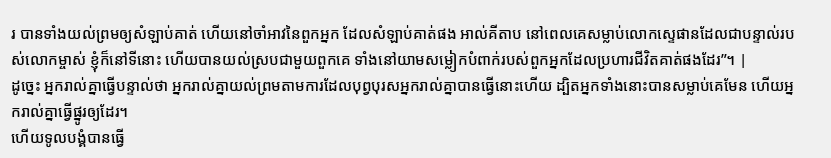រ បានទាំងយល់ព្រមឲ្យសំឡាប់គាត់ ហើយនៅចាំអាវនៃពួកអ្នក ដែលសំឡាប់គាត់ផង អាល់គីតាប នៅពេលគេសម្លាប់លោកស្ទេផានដែលជាបន្ទាល់របស់លោកម្ចាស់ ខ្ញុំក៏នៅទីនោះ ហើយបានយល់ស្របជាមួយពួកគេ ទាំងនៅយាមសម្លៀកបំពាក់របស់ពួកអ្នកដែលប្រហារជីវិតគាត់ផងដែរ”។ |
ដូច្នេះ អ្នករាល់គ្នាធ្វើបន្ទាល់ថា អ្នករាល់គ្នាយល់ព្រមតាមការដែលបុព្វបុរសអ្នករាល់គ្នាបានធ្វើនោះហើយ ដ្បិតអ្នកទាំងនោះបានសម្លាប់គេមែន ហើយអ្នករាល់គ្នាធ្វើផ្នូរឲ្យដែរ។
ហើយទូលបង្គំបានធ្វើ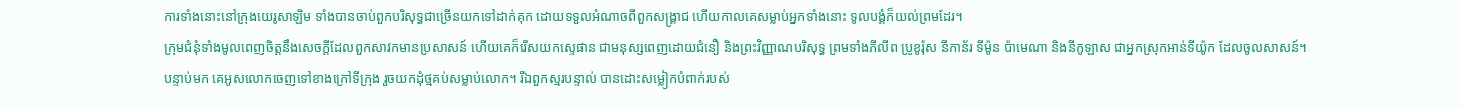ការទាំងនោះនៅក្រុងយេរូសាឡិម ទាំងបានចាប់ពួកបរិសុទ្ធជាច្រើនយកទៅដាក់គុក ដោយទទួលអំណាចពីពួកសង្គ្រាជ ហើយកាលគេសម្លាប់អ្នកទាំងនោះ ទូលបង្គំក៏យល់ព្រមដែរ។
ក្រុមជំនុំទាំងមូលពេញចិត្តនឹងសេចក្ដីដែលពួកសាវកមានប្រសាសន៍ ហើយគេក៏រើសយកស្ទេផាន ជាមនុស្សពេញដោយជំនឿ និងព្រះវិញ្ញាណបរិសុទ្ធ ព្រមទាំងភីលីព ប្រូខូរ៉ុស នីកាន័រ ទីម៉ូន ប៉ាមេណា និងនីកូឡាស ជាអ្នកស្រុកអាន់ទីយ៉ូក ដែលចូលសាសន៍។
បន្ទាប់មក គេអូសលោកចេញទៅខាងក្រៅទីក្រុង រួចយកដុំថ្មគប់សម្លាប់លោក។ រីឯពួកស្មរបន្ទាល់ បានដោះសម្លៀកបំពាក់របស់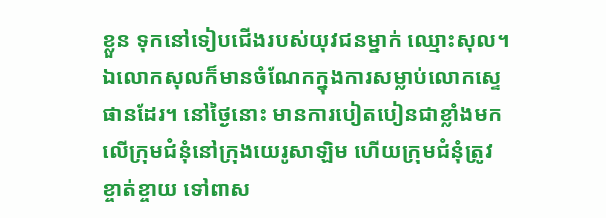ខ្លួន ទុកនៅទៀបជើងរបស់យុវជនម្នាក់ ឈ្មោះសុល។
ឯលោកសុលក៏មានចំណែកក្នុងការសម្លាប់លោកស្ទេផានដែរ។ នៅថ្ងៃនោះ មានការបៀតបៀនជាខ្លាំងមកលើក្រុមជំនុំនៅក្រុងយេរូសាឡិម ហើយក្រុមជំនុំត្រូវខ្ចាត់ខ្ចាយ ទៅពាស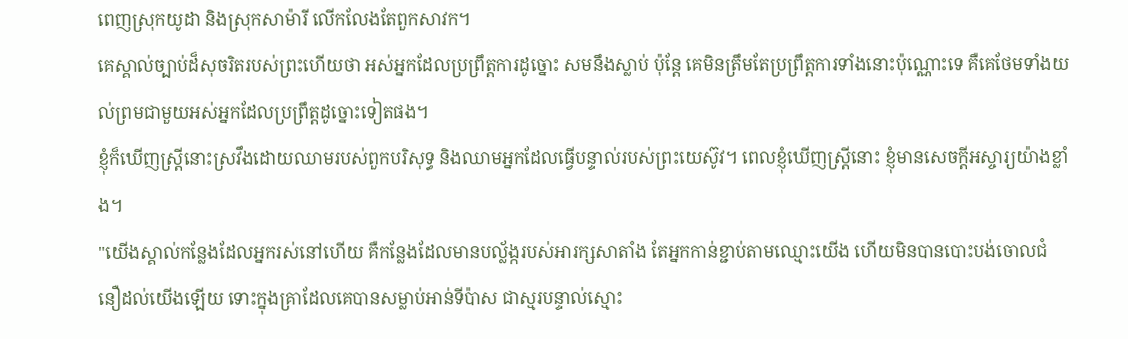ពេញស្រុកយូដា និងស្រុកសាម៉ារី លើកលែងតែពួកសាវក។
គេស្គាល់ច្បាប់ដ៏សុចរិតរបស់ព្រះហើយថា អស់អ្នកដែលប្រព្រឹត្តការដូច្នោះ សមនឹងស្លាប់ ប៉ុន្តែ គេមិនត្រឹមតែប្រព្រឹត្តការទាំងនោះប៉ុណ្ណោះទេ គឺគេថែមទាំងយល់ព្រមជាមួយអស់អ្នកដែលប្រព្រឹត្តដូច្នោះទៀតផង។
ខ្ញុំក៏ឃើញស្ត្រីនោះស្រវឹងដោយឈាមរបស់ពួកបរិសុទ្ធ និងឈាមអ្នកដែលធ្វើបន្ទាល់របស់ព្រះយេស៊ូវ។ ពេលខ្ញុំឃើញស្ត្រីនោះ ខ្ញុំមានសេចក្ដីអស្ចារ្យយ៉ាងខ្លាំង។
"យើងស្គាល់កន្លែងដែលអ្នករស់នៅហើយ គឺកន្លែងដែលមានបល្ល័ង្ករបស់អារក្សសាតាំង តែអ្នកកាន់ខ្ជាប់តាមឈ្មោះយើង ហើយមិនបានបោះបង់ចោលជំនឿដល់យើងឡើយ ទោះក្នុងគ្រាដែលគេបានសម្លាប់អាន់ទីប៉ាស ជាស្មរបន្ទាល់ស្មោះ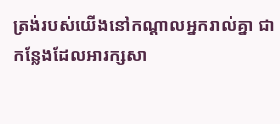ត្រង់របស់យើងនៅកណ្ដាលអ្នករាល់គ្នា ជាកន្លែងដែលអារក្សសា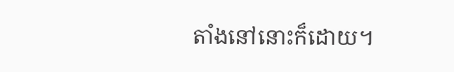តាំងនៅនោះក៏ដោយ។